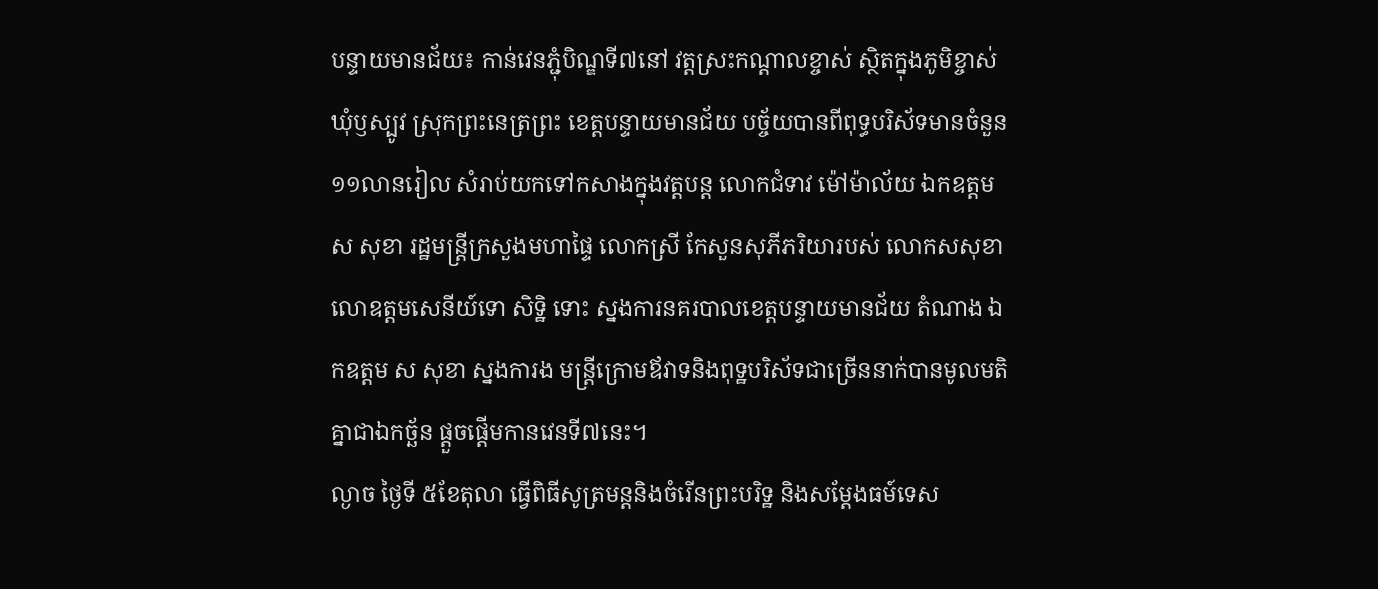បន្ទាយមានជ័យ៖ កាន់វេនភ្ជុំបិណ្ឌទី៧នៅ វត្តស្រះកណ្តាលខ្ចាស់ ស្ថិតក្នុងភូមិខ្ចាស់ ឃុំឫស្បូវ ស្រុកព្រះនេត្រព្រះ ខេត្តបន្ទាយមានជ័យ បច្ច័យបានពីពុទ្ធបរិស័ទមានចំនួន ១១លានរៀល សំរាប់យកទៅកសាងក្នុងវត្តបន្ត លោកជំទាវ ម៉ៅម៉ាល័យ ឯកឧត្តម ស សុខា រដ្ឋមន្ត្រីក្រសួងមហាផ្ទៃ លោកស្រី កែសួនសុភីភរិយារបស់ លោកសសុខា លោឧត្តមសេនីយ៍ទោ សិទ្ឋិ ទោះ ស្នងការនគរបាលខេត្តបន្ទាយមានជ័យ តំណាង ឯកឧត្តម ស សុខា ស្នងការង មន្ត្រីក្រោមឪវាទនិងពុទ្ឋបរិស័ទជាច្រើននាក់បានមូលមតិគ្នាជាឯកច្ឆ័ន ផ្តួចផ្តើមកានវេនទី៧នេះ។
ល្ងាច ថ្ងៃទី ៥ខែតុលា ធ្វើពិធីសូត្រមន្តនិងចំរើនព្រះបរិទ្ឋ និងសម្តែងធម៍ទេស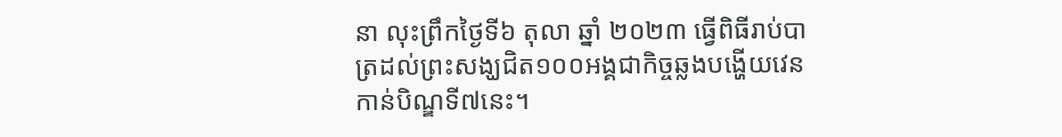នា លុះព្រឹកថ្ងៃទី៦ តុលា ឆ្នាំ ២០២៣ ធ្វើពិធីរាប់បាត្រដល់ព្រះសង្ឃជិត១០០អង្គជាកិច្ចឆ្លងបង្ហើយវេនកាន់បិណ្ឌទី៧នេះ។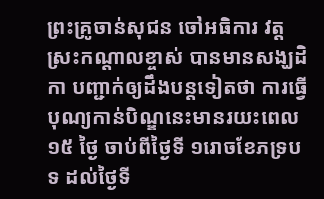ព្រះគ្រូចាន់សុជន ចៅអធិការ វត្តស្រះកណ្តាលខ្ចាស់ បានមានសង្ឃដិកា បញ្ជាក់ឲ្យដឹងបន្តទៀតថា ការធ្វើបុណ្យកាន់បិណ្ឌនេះមានរយះពេល១៥ ថ្ងៃ ចាប់ពីថ្ងៃទី ១រោចខែភទ្របទ ដល់ថ្ងៃទី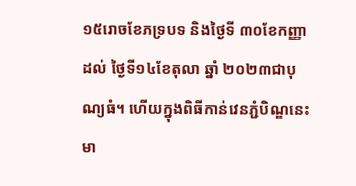១៥រោចខែភទ្របទ និងថ្ងៃទី ៣០ខែកញ្ញា ដល់ ថ្ងៃទី១៤ខែតុលា ឆ្នាំ ២០២៣ជាបុណ្យធំ។ ហើយក្នុងពិធីកាន់វេនភ្ជំបិណ្ឌនេះ មា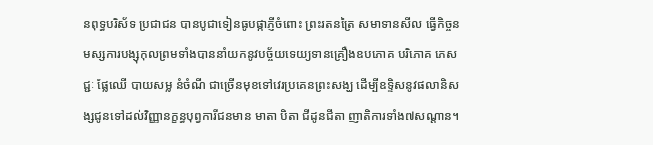នពុទ្ធបរិស័ទ ប្រជាជន បានបូជាទៀនធូបផ្កាភ្ញីចំពោះ ព្រះរតនត្រៃ សមាទានសីល ធ្វើកិច្ចនមស្សការបង្សុកុលព្រមទាំងបាននាំយកនូវបច្ច័យទេយ្យទានគ្រឿងឧបភោគ បរិភោគ ភេសជ្ជៈ ផ្លែឈើ បាយសម្ល នំចំណី ជាច្រើនមុខទៅវេរប្រគេនព្រះសង្ឃ ដើម្បីឧទ្ទិសនូវផលានិសង្សជូនទៅដល់វិញ្ញានក្ខន្ធបុព្វការីជនមាន មាតា បិតា ជីដូនជីតា ញាតិការទាំង៧សណ្ដាន។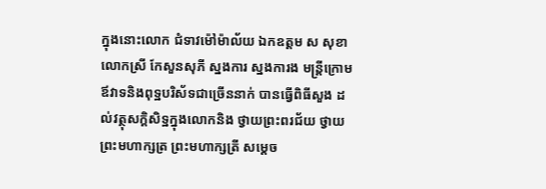ក្នុងនោះលោក ជំទាវម៉ៅម៉ាល័យ ឯកឧត្តម ស សុខា លោកស្រី កែសួនសុភី ស្នងការ ស្នងការង មន្ត្រីក្រោមឪវាទនិងពុទ្ឋបរិស័ទជាច្រើននាក់ បានធ្វើពិធីសួង ដល់វត្ថុសក្តិសិទ្ឋក្នុងលោកនិង ថ្វាយព្រះពរជ័យ ថ្វាយព្រះមហាក្សត្រ ព្រះមហាក្សត្រី សម្តេច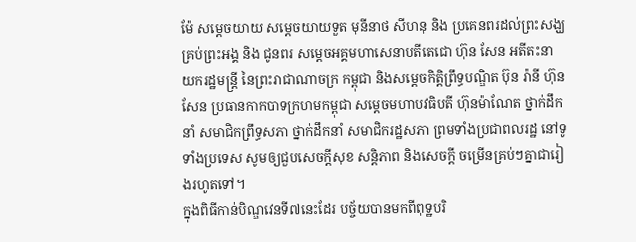ម៉ែ សម្តេចយាយ សម្តេចយាយទួត មុនីនាថ សីហនុ និង ប្រគេនពរដល់ព្រះសង្ឃគ្រប់ព្រះអង្គ និង ជូនពរ សម្តេចអគ្គមហាសេនាបតីតេជោ ហ៊ុន សែន អតីតះនាយករដ្ឋមន្ត្រី នៃព្រះរាជាណាចក្រ កម្ពុជា និងសម្តេចកិត្តិព្រឹទ្ធបណ្ឌិត ប៊ុន រ៉ានី ហ៊ុន សែន ប្រធានកាកបាទក្រហមកម្ពុជា សម្តេចមហាបវធិបតី ហ៊ុនម៉ាណែត ថ្នាក់ដឹកនាំ សមាជិកព្រឹទ្ធសភា ថ្នាក់ដឹកនាំ សមាជិករដ្ឋសភា ព្រមទាំងប្រជាពលរដ្ឋ នៅទូទាំងប្រទេស សូមឲ្យជួបសេចក្តីសុខ សន្តិភាព និងសេចក្តី ចម្រើនគ្រប់ៗគ្នាជារៀងរហូតទៅ។
ក្នុងពិធីកាន់បិណ្ឌវេនទី៧នេះដែរ បច្ច័យបានមកពីពុទ្ឋបរិ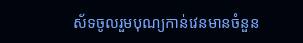ស័ទចូលរួមបុណ្យកាន់វេនមានចំនួន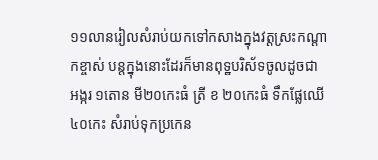១១លានរៀលសំរាប់យកទៅកសាងក្នុងវត្តស្រះកណ្តាកខ្ចាស់ បន្តក្នុងនោះដែរក៏មានពុទ្ឋបរិស័ទចូលដូចជា អង្ករ ១តោន មី២០កេះធំ ត្រី ខ ២០កេះធំ ទឹកផ្លែឈើ ៤០កេះ សំរាប់ទុកប្រកេន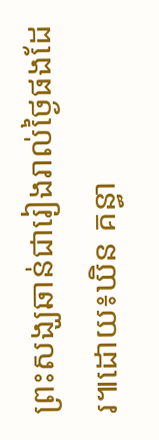ព្រះសង្ឃឆាន់ជារៀងរាល់ថ្ងៃផងដែរ៕ដោយ៖ឃិន គន្ធា